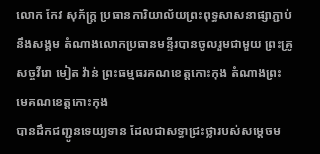លោក កែវ សុភ័ក្ត្រ ប្រធានការិយាល័យព្រះពុទ្ធសាសនាផ្សាភ្ជាប់នឹងសង្គម តំណាងលោកប្រធានមន្ទីរបានចូលរួមជាមួយ ព្រះគ្រូសច្ចវីរោ មៀត វ៉ាន់ ព្រះធម្មធរគណខេត្តកោះកុង តំណាងព្រះមេគណខេត្តកោះកុង
បានដឹកជញ្ជូនទេយ្យទាន ដែលជាសទ្ធាជ្រះថ្លារបស់សម្តេចម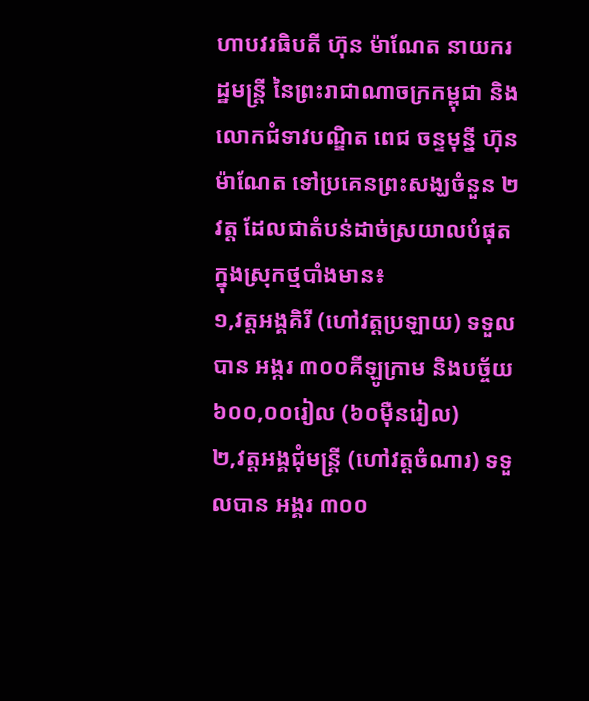ហាបវរធិបតី ហ៊ុន ម៉ាណែត នាយករដ្ឋមន្ត្រី នៃព្រះរាជាណាចក្រកម្ពុជា និងលោកជំទាវបណ្ឌិត ពេជ ចន្ទមុន្នី ហ៊ុនម៉ាណែត ទៅប្រគេនព្រះសង្ឃចំនួន ២វត្ត ដែលជាតំបន់ដាច់ស្រយាលបំផុតក្នុងស្រុកថ្មបាំងមាន៖
១,វត្តអង្គគិរី (ហៅវត្តប្រឡាយ) ទទួលបាន អង្ករ ៣០០គីឡូក្រាម និងបច្ច័យ ៦០០,០០រៀល (៦០ម៉ឺនរៀល)
២,វត្តអង្គជុំមន្ត្រី (ហៅវត្តចំណារ) ទទួលបាន អង្គរ ៣០០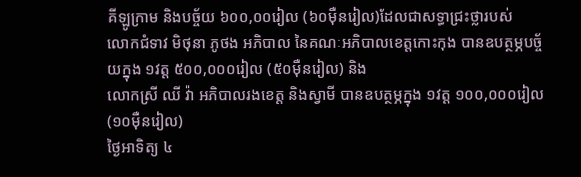គីឡូក្រាម និងបច្ច័យ ៦០០,០០រៀល (៦០ម៉ឺនរៀល)ដែលជាសទ្ធាជ្រះថ្លារបស់
លោកជំទាវ មិថុនា ភូថង អភិបាល នៃគណៈអភិបាលខេត្តកោះកុង បានឧបត្ថម្ភបច្ច័យក្នុង ១វត្ត ៥០០,០០០រៀល (៥០ម៉ឺនរៀល) និង
លោកស្រី ឈី វ៉ា អភិបាលរងខេត្ត និងស្វាមី បានឧបត្ថម្ភក្នុង ១វត្ត ១០០,០០០រៀល (១០ម៉ឺនរៀល)
ថ្ងៃអាទិត្យ ៤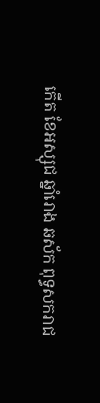កើត ខែអស្សុជ ឆ្នាំរោង ឆស័ក ពុទ្ធសករាជ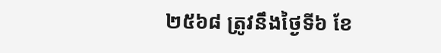២៥៦៨ ត្រូវនឹងថ្ងៃទី៦ ខែ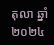តុលា ឆ្នាំ២០២៤